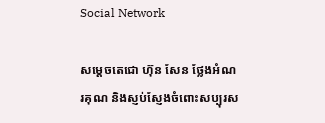Social Network

សម្ដេចតេជោ ហ៊ុន សែន ថ្លែងអំណរគុណ និងស្ញប់ស្ញែងចំពោះសប្បុរស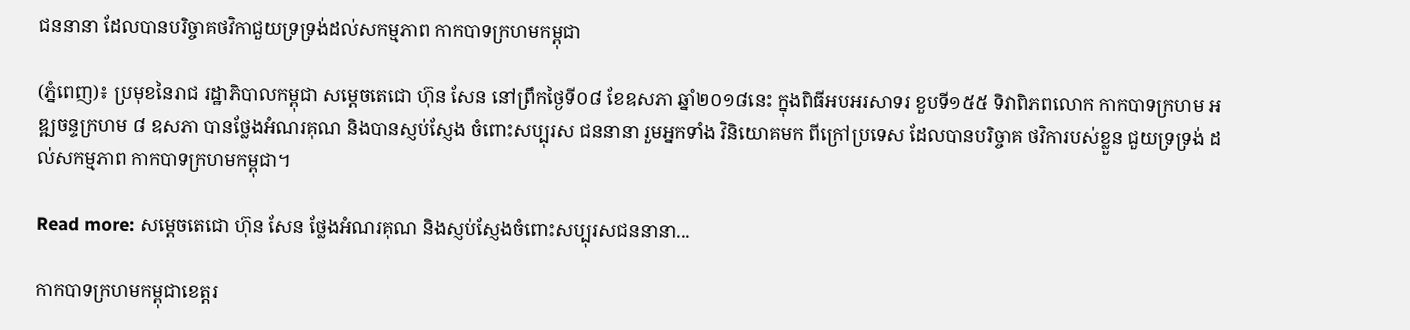ជននានា ដែលបានបរិច្ចាគថវិកាជួយទ្រទ្រង់ដល់សកម្មភាព កាកបាទក្រហមកម្ពុជា

(ភ្នំពេញ)៖ ប្រមុខនៃរាជ រដ្ឋាភិបាលកម្ពុជា សម្ដេចតេជោ ហ៊ុន សែន នៅព្រឹកថ្ងៃទី០៨ ខែឧសភា ឆ្នាំ២០១៨នេះ ក្នុងពិធីអបអរសាទរ ខួបទី១៥៥ ទិវាពិភពលោក កាកបាទក្រហម អឌ្ឍចន្ទក្រហម ៨ ឧសភា បានថ្លែងអំណរគុណ និងបានស្ញប់ស្ញែង ចំពោះសប្បុរស ជននានា រួមអ្នកទាំង វិនិយោគមក ពីក្រៅប្រទេស ដែលបានបរិច្ចាគ ថវិការបស់ខ្លួន ជួយទ្រទ្រង់ ដល់សកម្មភាព កាកបាទក្រហមកម្ពុជា។

Read more: សម្ដេចតេជោ ហ៊ុន សែន ថ្លែងអំណរគុណ និងស្ញប់ស្ញែងចំពោះសប្បុរសជននានា...

កាកបាទក្រហមកម្ពុជាខេត្តរ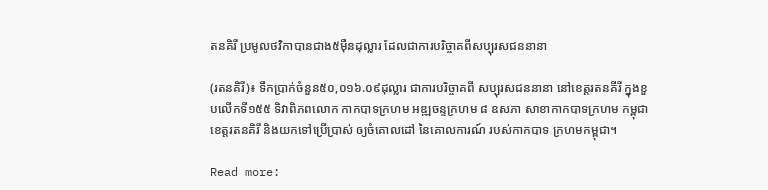តនគិរី ប្រមូលថវិកាបានជាង៥ម៉ឺនដុល្លារ ដែលជាការបរិច្ចាគពីសប្បុរសជននានា

(រតនគិរី)៖ ទឹកប្រាក់ចំនួន៥០,០១៦.០៩ដុល្លារ ជាការបរិច្ចាគពី សប្បុរសជននានា នៅខេត្តរតនគីរី ក្នុងខួបលើកទី១៥៥ ទិវាពិភពលោក កាកបាទក្រហម អឌ្ឍចន្ទក្រហម ៨ ឧសភា សាខាកាកបាទក្រហម កម្ពុជាខេត្តរតនគិរី និងយកទៅប្រើប្រាស់ ឲ្យចំគោលដៅ នៃគោលការណ៍ របស់កាកបាទ ក្រហមកម្ពុជា។

Read more: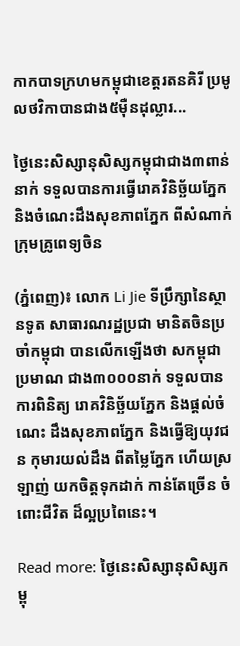កាកបាទក្រហមកម្ពុជាខេត្តរតនគិរី ប្រមូលថវិកាបានជាង៥ម៉ឺនដុល្លារ...

ថ្ងៃនេះសិស្សានុសិស្សកម្ពុជាជាង៣ពាន់នាក់ ទទួលបានការធ្វើរោគវិនិច្ឆ័យភ្នែក និងចំណេះដឹងសុខភាពភ្នែក ពីសំណាក់ក្រុមគ្រូពេទ្យចិន

(ភ្នំពេញ)៖ លោក Li Jie ទីប្រឹក្សានៃស្ថានទូត សាធារណរដ្ឋប្រជា មានិតចិនប្រចាំកម្ពុជា បានលើកឡើងថា សកម្ពុជាប្រមាណ ជាង៣០០០នាក់ ទទួលបានការពិនិត្យ រោគវិនិច្ឆ័យភ្នែក និងផ្តល់ចំណេះ ដឹងសុខភាពភ្នែក និងធ្វើឱ្យយុវជន កុមារយល់ដឹង ពីតម្លៃភ្នែក ហើយស្រឡាញ់ យកចិត្តទុកដាក់ កាន់តែច្រើន ចំពោះជីវិត ដ៏ល្អប្រពៃនេះ។

Read more: ថ្ងៃនេះសិស្សានុសិស្សកម្ពុ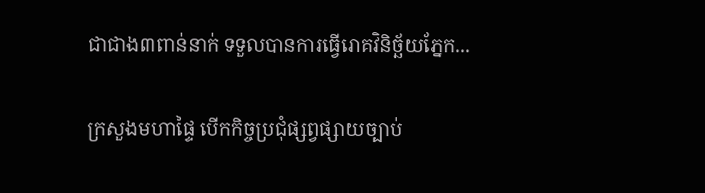ជាជាង៣ពាន់នាក់ ទទួលបានការធ្វើរោគវិនិច្ឆ័យភ្នែក...

ក្រសួងមហាផ្ទៃ បើកកិច្ចប្រជុំផ្សព្វផ្សាយច្បាប់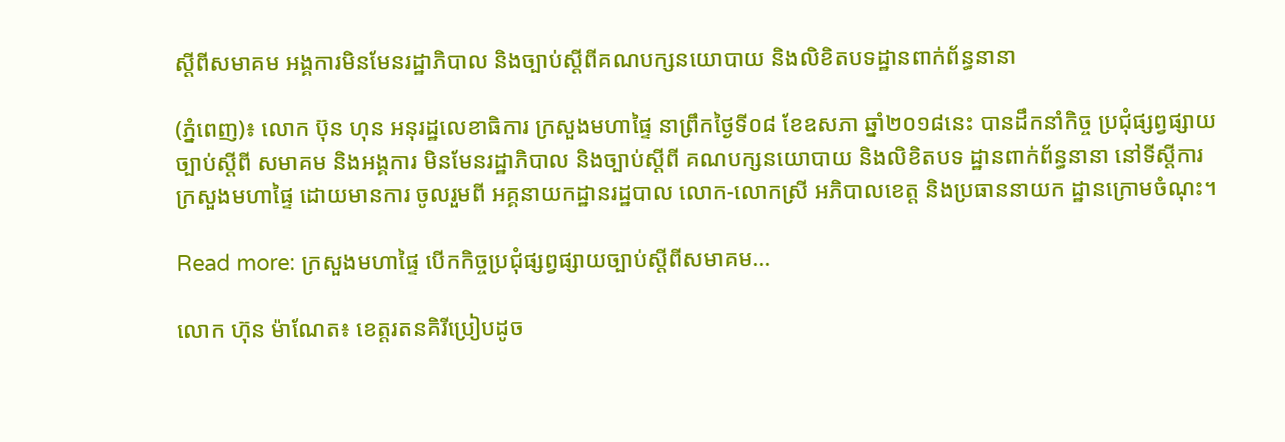ស្តីពីសមាគម អង្គការមិនមែនរដ្ឋាភិបាល និងច្បាប់ស្តីពីគណបក្សនយោបាយ និងលិខិតបទដ្ឋានពាក់ព័ន្ធនានា

(ភ្នំពេញ)៖ លោក ប៊ុន ហុន អនុរដ្ឋលេខាធិការ ក្រសួងមហាផ្ទៃ នាព្រឹកថ្ងៃទី០៨ ខែឧសភា ឆ្នាំ២០១៨នេះ បានដឹកនាំកិច្ច ប្រជុំផ្សព្វផ្សាយ ច្បាប់ស្តីពី សមាគម និងអង្គការ មិនមែនរដ្ឋាភិបាល និងច្បាប់ស្តីពី គណបក្សនយោបាយ និងលិខិតបទ ដ្ឋានពាក់ព័ន្ធនានា នៅទីស្តីការ ក្រសួងមហាផ្ទៃ ដោយមានការ ចូលរួមពី អគ្គនាយកដ្ឋានរដ្ឋបាល លោក-លោកស្រី អភិបាលខេត្ត និងប្រធាននាយក ដ្ឋានក្រោមចំណុះ។

Read more: ក្រសួងមហាផ្ទៃ បើកកិច្ចប្រជុំផ្សព្វផ្សាយច្បាប់ស្តីពីសមាគម...

លោក ហ៊ុន ម៉ាណែត៖ ខេត្តរតនគិរីប្រៀបដូច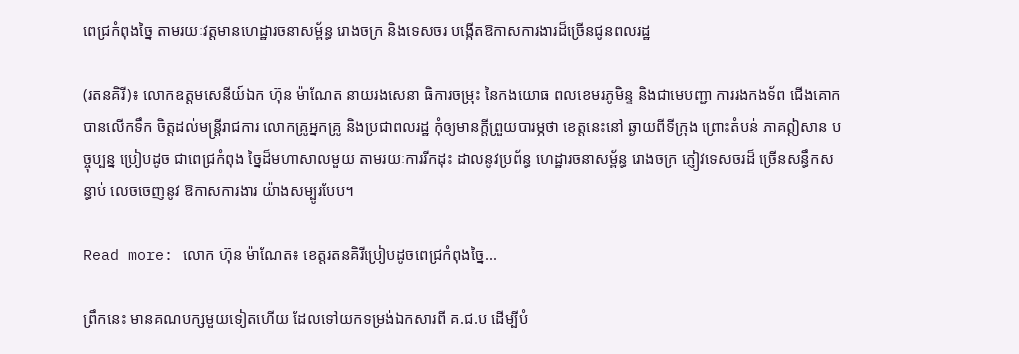ពេជ្រកំពុងច្នៃ តាមរយៈវត្តមានហេដ្ឋារចនាសម្ព័ន្ធ រោងចក្រ និងទេសចរ បង្កើតឱកាសការងារដ៏ច្រើនជូនពលរដ្ឋ

(រតនគិរី)៖ លោកឧត្តមសេនីយ៍ឯក ហ៊ុន ម៉ាណែត នាយរងសេនា ធិការចម្រុះ នៃកងយោធ ពលខេមរភូមិន្ទ និងជាមេបញ្ជា ការរងកងទ័ព ជើងគោក បានលើកទឹក ចិត្តដល់មន្ត្រីរាជការ លោកគ្រូអ្នកគ្រូ និងប្រជាពលរដ្ឋ កុំឲ្យមានក្ដីព្រួយបារម្ភថា ខេត្តនេះនៅ ឆ្ងាយពីទីក្រុង ព្រោះតំបន់ ភាគឦសាន បច្ចុប្បន្ន ប្រៀបដូច ជាពេជ្រកំពុង ច្នៃដ៏មហាសាលមួយ តាមរយៈការរីកដុះ ដាលនូវប្រព័ន្ធ ហេដ្ឋារចនាសម្ព័ន្ធ រោងចក្រ ភ្ញៀវទេសចរដ៏ ច្រើនសន្ធឹកសន្ធាប់ លេចចេញនូវ ឱកាសការងារ យ៉ាងសម្បូរបែប។

Read more: លោក ហ៊ុន ម៉ាណែត៖ ខេត្តរតនគិរីប្រៀបដូចពេជ្រកំពុងច្នៃ...

ព្រឹកនេះ មានគណបក្សមួយទៀតហើយ ដែលទៅយកទម្រង់ឯកសារពី គ.ជ.ប ដើម្បីបំ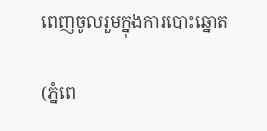ពេញចូលរួមក្នុងការបោះឆ្នោត

(ភ្នំពេ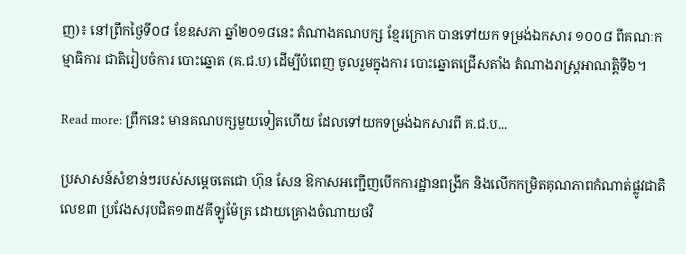ញ)៖ នៅព្រឹកថ្ងៃទី០៨ ខែឧសភា ឆ្នាំ២០១៨នេះ តំណាងគណបក្ស ខ្មែរក្រោក បានទៅយក ទម្រង់ឯកសារ ១០០៨ ពីគណៈកម្មាធិការ ជាតិរៀបចំការ បោះឆ្នោត (គ.ជ.ប) ដើម្បីបំពេញ ចូលរួមក្នុងការ បោះឆ្នោតជ្រើសតាំង តំណាងរាស្រ្តអាណត្តិទី៦។

Read more: ព្រឹកនេះ មានគណបក្សមួយទៀតហើយ ដែលទៅយកទម្រង់ឯកសារពី គ.ជ.ប...

ប្រសាសន៍សំខាន់ៗរបស់សម្តេចតេជោ ហ៊ុន សែន ឱកាសអញ្ជើញបើកការដ្ឋានពង្រីក និងលើកកម្រិតគុណភាពកំណាត់ផ្លូវជាតិលេខ៣ ប្រវែងសរុបជិត១៣៥គីឡូម៉ែត្រ ដោយគ្រោងចំណាយថវិ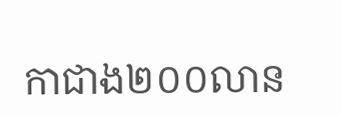កាជាង២០០លាន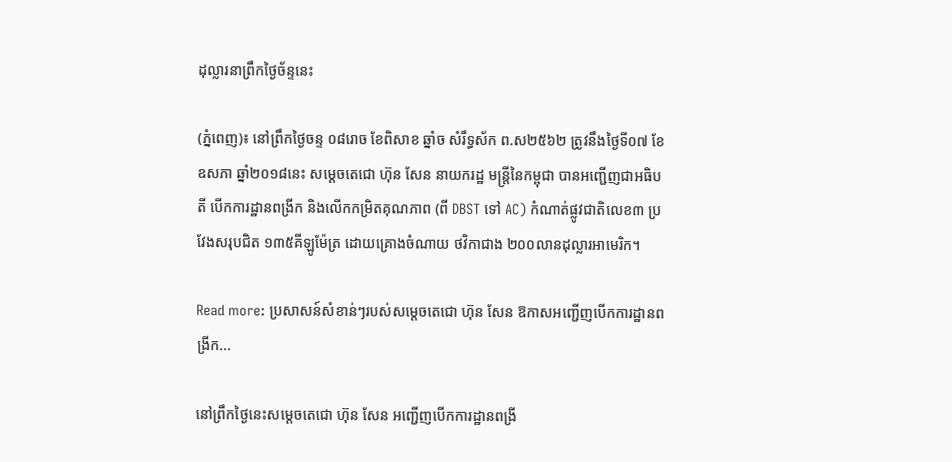ដុល្លារនាព្រឹកថ្ងៃច័ន្ទនេះ

(ភ្នំពេញ)៖ នៅព្រឹកថ្ងៃចន្ទ ០៨រោច ខែពិសាខ ឆ្នាំច សំរឹទ្ធស័ក ព.ស២៥៦២ ត្រូវនឹងថ្ងៃទី០៧ ខែឧសភា ឆ្នាំ២០១៨នេះ សម្តេចតេជោ ហ៊ុន សែន នាយករដ្ឋ មន្ត្រីនៃកម្ពុជា បានអញ្ជើញជាអធិបតី បើកការដ្ឋានពង្រីក និងលើកកម្រិតគុណភាព (ពី DBST ទៅ AC) កំណាត់ផ្លូវជាតិលេខ៣ ប្រវែងសរុបជិត ១៣៥គីឡូម៉ែត្រ ដោយគ្រោងចំណាយ ថវិកាជាង ២០០លានដុល្លារអាមេរិក។

Read more: ប្រសាសន៍សំខាន់ៗរបស់សម្តេចតេជោ ហ៊ុន សែន ឱកាសអញ្ជើញបើកការដ្ឋានពង្រីក...

នៅព្រឹកថ្ងៃនេះសម្តេចតេជោ ហ៊ុន សែន អញ្ជើញបើកការដ្ឋានពង្រី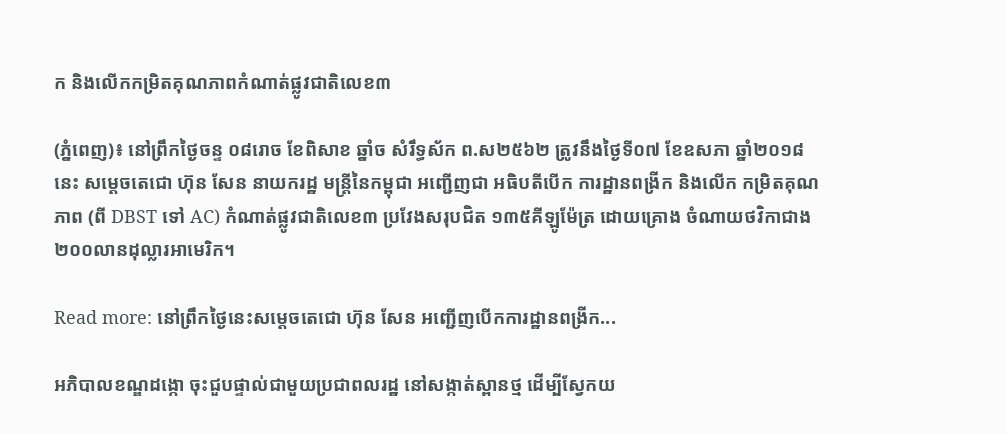ក និងលើកកម្រិតគុណភាពកំណាត់ផ្លូវជាតិលេខ៣

(ភ្នំពេញ)៖ នៅព្រឹកថ្ងៃចន្ទ ០៨រោច ខែពិសាខ ឆ្នាំច សំរឹទ្ធស័ក ព.ស២៥៦២ ត្រូវនឹងថ្ងៃទី០៧ ខែឧសភា ឆ្នាំ២០១៨នេះ សម្តេចតេជោ ហ៊ុន សែន នាយករដ្ឋ មន្ត្រីនៃកម្ពុជា អញ្ជើញជា អធិបតីបើក ការដ្ឋានពង្រីក និងលើក កម្រិតគុណភាព (ពី DBST ទៅ AC) កំណាត់ផ្លូវជាតិលេខ៣ ប្រវែងសរុបជិត ១៣៥គីឡូម៉ែត្រ ដោយគ្រោង ចំណាយថវិកាជាង ២០០លានដុល្លារអាមេរិក។

Read more: នៅព្រឹកថ្ងៃនេះសម្តេចតេជោ ហ៊ុន សែន អញ្ជើញបើកការដ្ឋានពង្រីក...

អភិបាលខណ្ឌដង្កោ ចុះជួបផ្ទាល់ជាមួយប្រជាពលរដ្ឋ នៅសង្កាត់ស្ពានថ្ម ដើម្បីស្វែកយ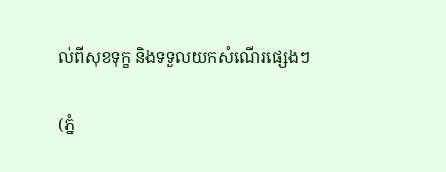ល់ពីសុខទុក្ខ និងទទួលយកសំណើរផ្សេងៗ

(ភ្នំ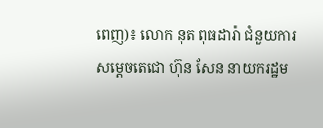ពេញ)៖ លោក នុត ពុធដារ៉ា ជំនួយការ សម្តេចតេជោ ហ៊ុន សែន នាយករដ្ឋម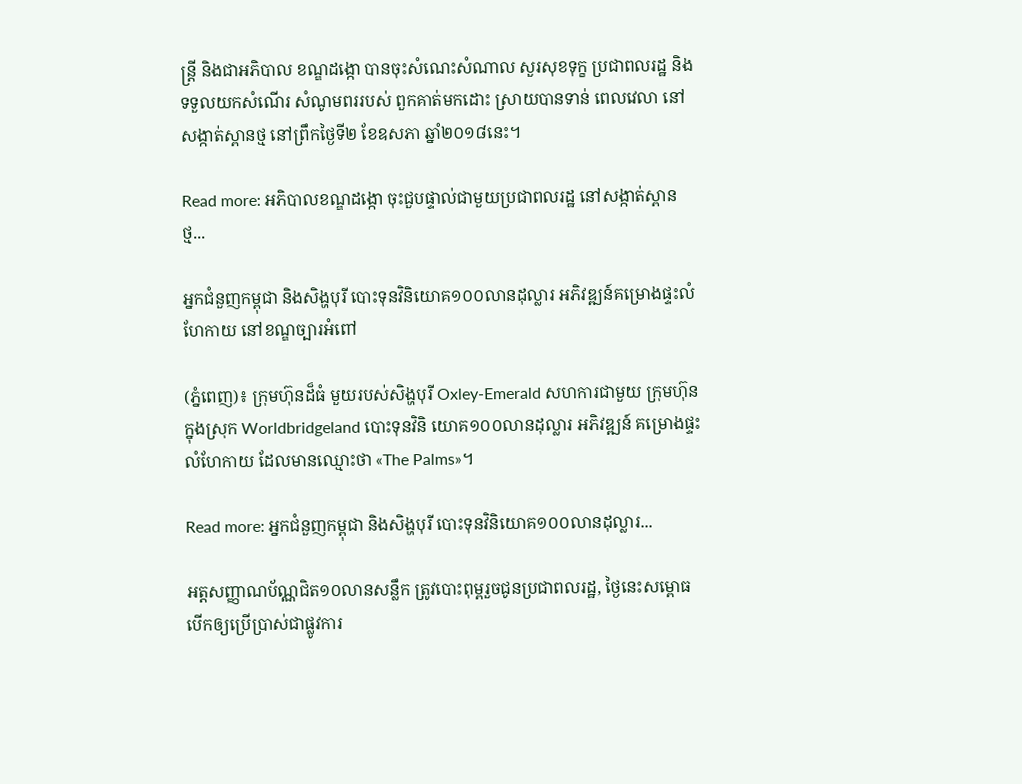ន្ត្រី និងជាអភិបាល ខណ្ឌដង្កោ បានចុះសំណេះសំណាល សួរសុខទុក្ខ ប្រជាពលរដ្ឋ និងទទួលយកសំណើរ សំណូមពររបស់ ពួកគាត់មកដោះ ស្រាយបានទាន់ ពេលវេលា នៅសង្កាត់ស្ពានថ្ម នៅព្រឹកថ្ងៃទី២ ខែឧសភា ឆ្នាំ២០១៨នេះ។

Read more: អភិបាលខណ្ឌដង្កោ ចុះជួបផ្ទាល់ជាមួយប្រជាពលរដ្ឋ នៅសង្កាត់ស្ពានថ្ម...

អ្នកជំនួញកម្ពុជា និងសិង្ហបុរី បោះទុនវិនិយោគ១០០លានដុល្លារ អភិវឌ្ឍន៍គម្រោងផ្ទះលំហែកាយ នៅខណ្ឌច្បារអំពៅ

(ភ្នំពេញ)៖ ក្រុមហ៊ុនដ៏ធំ មួយរបស់សិង្ហបុរី Oxley-Emerald សហការជាមួយ ក្រុមហ៊ុនក្នុងស្រុក Worldbridgeland បោះទុនវិនិ យោគ១០០លានដុល្លារ អភិវឌ្ឍន៍ គម្រោងផ្ទះលំហែកាយ ដែលមានឈ្មោះថា «The Palms»។

Read more: អ្នកជំនួញកម្ពុជា និងសិង្ហបុរី បោះទុនវិនិយោគ១០០លានដុល្លារ...

អត្តសញ្ញាណប័ណ្ណជិត១០លានសន្លឹក ត្រូវបោះពុម្ពរួចជូនប្រជាពលរដ្ឋ, ថ្ងៃនេះសម្ពោធបើកឲ្យប្រើប្រាស់ជាផ្លូវការ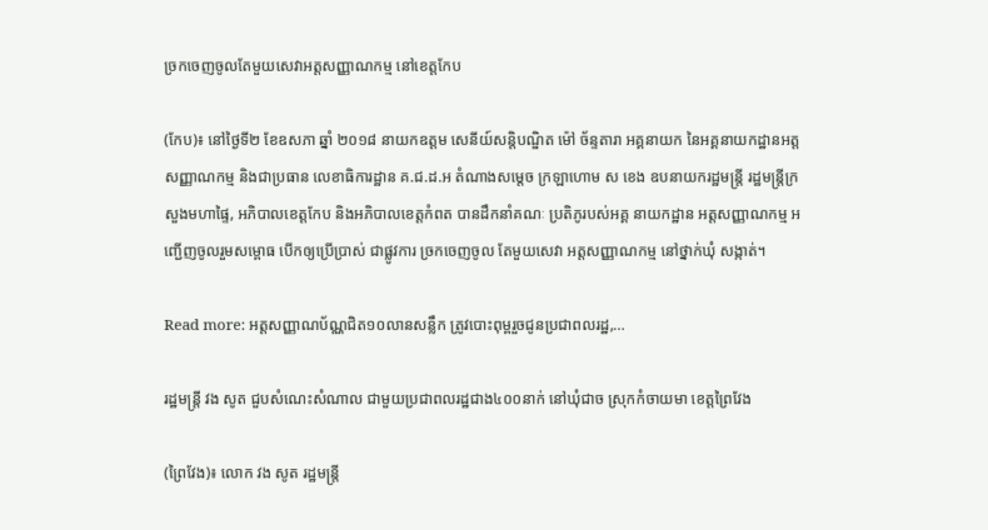ច្រកចេញចូលតែមួយសេវាអត្តសញ្ញាណកម្ម នៅខេត្តកែប

(កែប)៖ នៅថ្ងៃទី២ ខែឧសភា ឆ្នាំ ២០១៨ នាយកឧត្តម សេនីយ៍សន្តិបណ្ឌិត ម៉ៅ ច័ន្ទតារា អគ្គនាយក នៃអគ្គនាយកដ្ឋានអត្តសញ្ញាណកម្ម និងជាប្រធាន លេខាធិការដ្ឋាន គ.ជ.ដ.អ តំណាងសម្ដេច ក្រឡាហោម ស ខេង ឧបនាយករដ្ឋមន្ត្រី រដ្ឋមន្ត្រីក្រសួងមហាផ្ទៃ, អភិបាលខេត្តកែប និងអភិបាលខេត្តកំពត បានដឹកនាំគណៈ ប្រតិភូរបស់អគ្គ នាយកដ្ឋាន អត្តសញ្ញាណកម្ម អញ្ជើញចូលរួមសម្ពោធ បើកឲ្យប្រើប្រាស់ ជាផ្លូវការ ច្រកចេញចូល តែមួយសេវា អត្តសញ្ញាណកម្ម នៅថ្នាក់ឃុំ សង្កាត់។

Read more: អត្តសញ្ញាណប័ណ្ណជិត១០លានសន្លឹក ត្រូវបោះពុម្ពរួចជូនប្រជាពលរដ្ឋ,...

រដ្ឋមន្ត្រី វង សូត ជួបសំណេះសំណាល ជាមួយប្រជាពលរដ្ឋជាង៤០០នាក់ នៅឃុំជាច ស្រុកកំចាយមា ខេត្តព្រៃវែង

(ព្រៃវែង)៖ លោក វង សូត រដ្ឋមន្ត្រី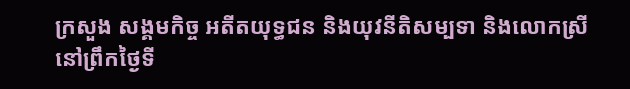ក្រសួង សង្គមកិច្ច អតីតយុទ្ធជន និងយុវនីតិសម្បទា និងលោកស្រី នៅព្រឹកថ្ងៃទី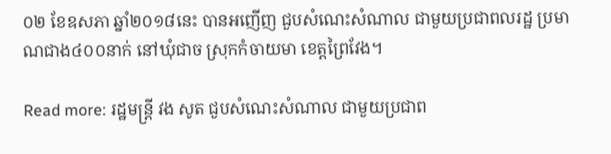០២ ខែឧសភា ឆ្នាំ២០១៨នេះ បានអញើញ ជួបសំណេះសំណាល ជាមួយប្រជាពលរដ្ឋ ប្រមាណជាង៤០០នាក់ នៅឃុំជាច ស្រុកកំចាយមា ខេត្តព្រៃវែង។

Read more: រដ្ឋមន្ត្រី វង សូត ជួបសំណេះសំណាល ជាមួយប្រជាព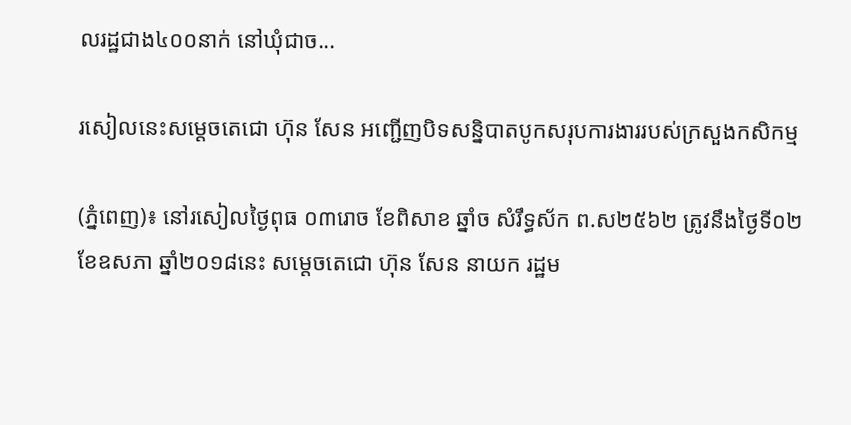លរដ្ឋជាង៤០០នាក់ នៅឃុំជាច...

រសៀលនេះសម្តេចតេជោ ហ៊ុន សែន អញ្ជើញបិទសន្និបាតបូកសរុបការងាររបស់ក្រសួងកសិកម្ម

(ភ្នំពេញ)៖ នៅរសៀលថ្ងៃពុធ ០៣រោច ខែពិសាខ ឆ្នាំច សំរឹទ្ធស័ក ព.ស២៥៦២ ត្រូវនឹងថ្ងៃទី០២ ខែឧសភា ឆ្នាំ២០១៨នេះ សម្តេចតេជោ ហ៊ុន សែន នាយក រដ្ឋម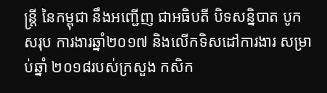ន្ត្រី នៃកម្ពុជា នឹងអញ្ជើញ ជាអធិបតី បិទសន្និបាត បូកសរុប ការងារឆ្នាំ២០១៧ និងលើកទិសដៅការងារ សម្រាប់ឆ្នាំ ២០១៨របស់ក្រសួង កសិក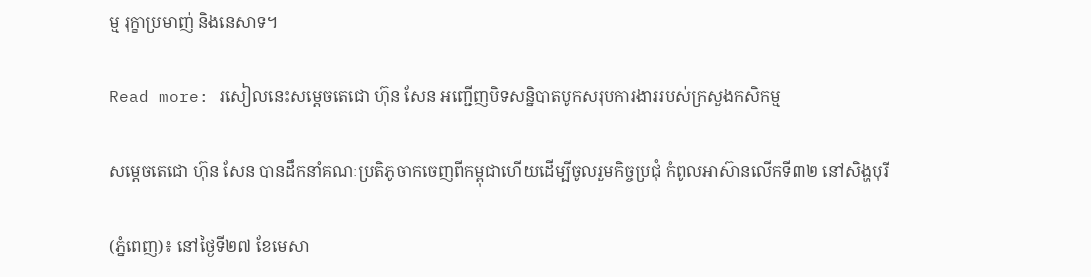ម្ម រុក្ខាប្រមាញ់ និងនេសាទ។

Read more: រសៀលនេះសម្តេចតេជោ ហ៊ុន សែន អញ្ជើញបិទសន្និបាតបូកសរុបការងាររបស់ក្រសួងកសិកម្ម

សម្តេចតេជោ ហ៊ុន សែន បានដឹកនាំគណៈប្រតិភូចាកចេញពីកម្ពុជាហើយដើម្បីចូលរួមកិច្ចប្រជុំ កំពូលអាស៊ានលើកទី៣២ នៅសិង្ហបុរី

(ភ្នំពេញ)៖ នៅថ្ងៃទី២៧ ខែមេសា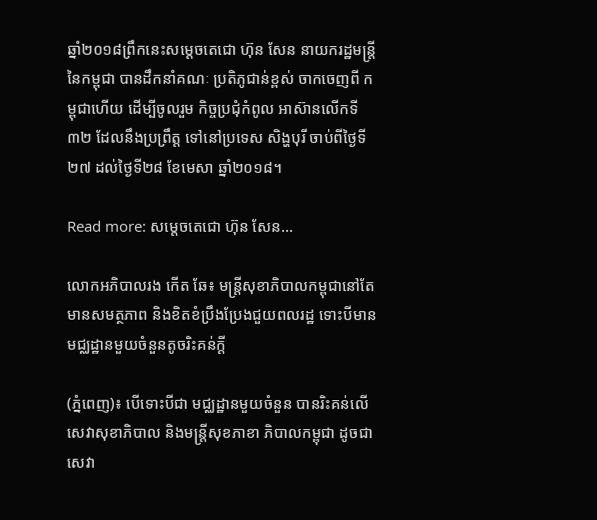ឆ្នាំ២០១៨ព្រឹកនេះសម្តេចតេជោ ហ៊ុន សែន នាយករដ្ឋមន្រ្តីនៃកម្ពុជា បានដឹកនាំគណៈ ប្រតិភូជាន់ខ្ពស់ ចាកចេញពី កម្ពុជាហើយ ដើម្បីចូលរួម កិច្ចប្រជុំកំពូល អាស៊ានលើកទី៣២ ដែលនឹងប្រព្រឹត្ត ទៅនៅប្រទេស សិង្ហបុរី ចាប់ពីថ្ងៃទី២៧ ដល់ថ្ងៃទី២៨ ខែមេសា ឆ្នាំ២០១៨។

Read more: សម្តេចតេជោ ហ៊ុន សែន...

លោកអភិបាលរង កើត ឆែ៖ មន្រ្ដីសុខាភិបាលកម្ពុជានៅតែមានសមត្ថភាព និងខិតខំប្រឹងប្រែងជួយពលរដ្ឋ ទោះបីមានមជ្ឈដ្ឋានមួយចំនួនតូចរិះគន់ក្ដី

(ភ្នំពេញ)៖ បើទោះបីជា មជ្ឈដ្ឋានមួយចំនួន បានរិះគន់លើ សេវាសុខាភិបាល និងមន្រ្ដីសុខភាខា ភិបាលកម្ពុជា ដូចជាសេវា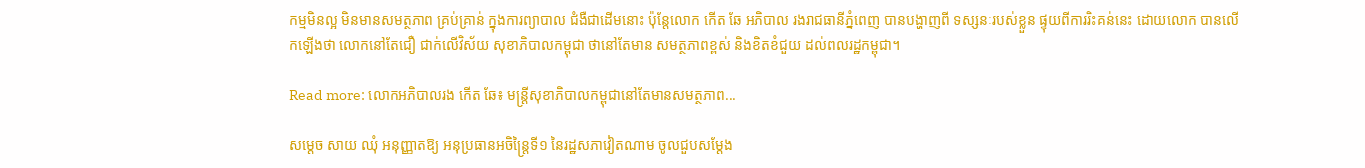កម្មមិនល្អ មិនមានសមត្ថភាព គ្រប់គ្រាន់ ក្នុងការព្យាបាល ជំងឺជាដើមនោះ ប៉ុន្តែលោក កើត ឆែ អភិបាល រងរាជធានីភ្នំពេញ បានបង្ហាញពី ទស្សនៈរបស់ខ្លួន ផ្ទុយពីការរិះគន់នេះ ដោយលោក បានលើកឡើងថា លោកនៅតែជឿ ជាក់លើវិស័យ សុខាភិបាលកម្ពុជា ថានៅតែមាន សមត្ថភាពខ្ពស់ និងខិតខំជួយ ដល់ពលរដ្ឋកម្ពុជា។

Read more: លោកអភិបាលរង កើត ឆែ៖ មន្រ្ដីសុខាភិបាលកម្ពុជានៅតែមានសមត្ថភាព...

សម្តេច សាយ ឈុំ អនុញ្ញាតឱ្យ អនុប្រធានអចិន្ត្រៃទី១ នៃរដ្ឋសភាវៀតណាម ចូលជួបសម្តែង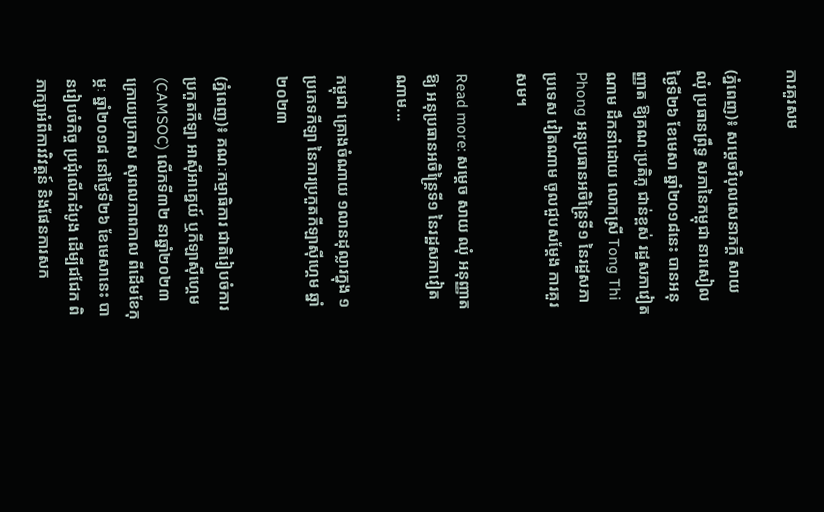ការគួរសម

(ភ្នំពេញ)៖ សម្តេចវិបុលសេនាភក្តី សាយ ឈុំ ប្រធានព្រឹទ្ធ សភានៃកម្ពុជា នារសៀលថ្ងៃទី២៦ ខែមេសា ឆ្នាំ២០១៨នេះ បានអនុញ្ញាត ឱ្យគណៈប្រតិភូ ជាន់ខ្ពស់ រដ្ឋសភាវៀតណាម ដឹកនាំដោយ លោកស្រី Tong Thi Phong អនុប្រធានអចិន្ត្រៃទី១ នៃរដ្ឋសភាប្រទេស វៀតណាម ចូលជួបសម្តែង ការគួរសម។

Read more: សម្តេច សាយ ឈុំ អនុញ្ញាតឱ្យ អនុប្រធានអចិន្ត្រៃទី១ នៃរដ្ឋសភាវៀតណាម...

កម្ពុជា គ្រោងចំណាយ ១លានដុល្លារក្នុង ១ប្រភេទកីឡា នៃការប្រកួតកីឡាស៊ីហ្គេម ឆ្នាំ២០២៣

(ភ្នំពេញ)៖ គណៈកម្មាធិការ ជាតិរៀបចំការ ប្រកួតកីឡា អាស៊ីអាគ្នេយ៍ ឬកីឡាស៊ីហ្គេម (CAMSOC) លើកទី៣២ នាឆ្នាំ២០២៣ ក្រោយប្រកាស សុពលភាពកាល ពីដើមខែកុម្ភៈ ឆ្នាំ២០១៨ នៅថ្ងៃទី២៦ ខែមេសានេះ បានរៀបចំកិច្ច ប្រជុំលើកដំបូង ដើម្បីជជែក ពិភាក្សាអំពីការវិវត្តន៍ និងផែនការសក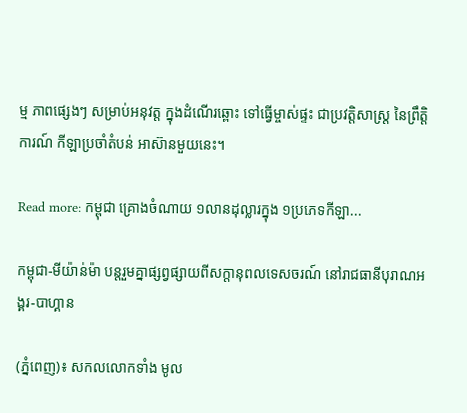ម្ម ភាពផ្សេងៗ សម្រាប់អនុវត្ត ក្នុងដំណើរឆ្ពោះ ទៅធ្វើម្ចាស់ផ្ទះ ជាប្រវត្តិសាស្ដ្រ នៃព្រឹត្តិការណ៍ កីឡាប្រចាំតំបន់ អាស៊ានមួយនេះ។

Read more: កម្ពុជា គ្រោងចំណាយ ១លានដុល្លារក្នុង ១ប្រភេទកីឡា...

កម្ពុជា-មីយ៉ាន់ម៉ា បន្តរួមគ្នាផ្សព្វផ្សាយពីសក្តានុពលទេសចរណ៍ នៅរាជធានីបុរាណអង្គរ-បាហ្គាន

(ភ្នំពេញ)៖ សកលលោកទាំង មូល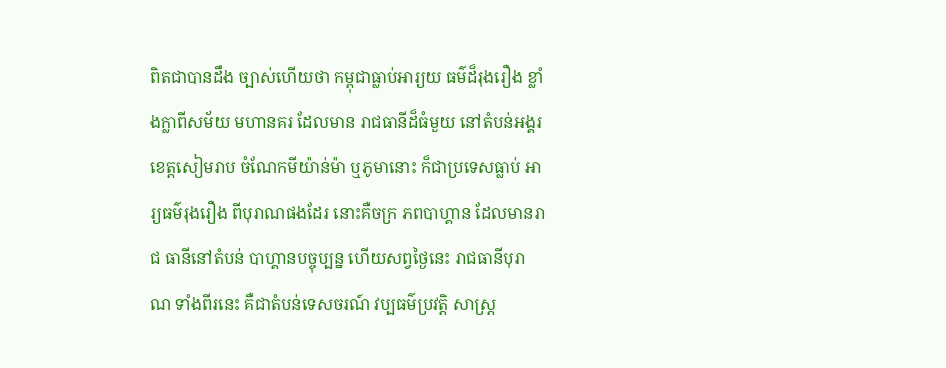ពិតជាបានដឹង ច្បាស់ហើយថា កម្ពុជាធ្លាប់អារ្យយ ធម៌ដ៏រុងរឿង ខ្លាំងក្លាពីសម័យ មហានគរ ដែលមាន រាជធានីដ៏ធំមួយ នៅតំបន់អង្គរ ខេត្តសៀមរាប ចំណែកមីយ៉ាន់ម៉ា ឬភូមានោះ ក៏ជាប្រទេសធ្លាប់ អារ្យធម៌រុងរឿង ពីបុរាណផងដែរ នោះគឺចក្រ ភពបាហ្គាន ដែលមានរាជ ធានីនៅតំបន់ បាហ្គានបច្ចុប្បន្ន ហើយសព្វថ្ងៃនេះ រាជធានីបុរាណ ទាំងពីរនេះ គឺជាតំបន់ទេសចរណ៍ វប្បធម៌ប្រវត្តិ សាស្ត្រ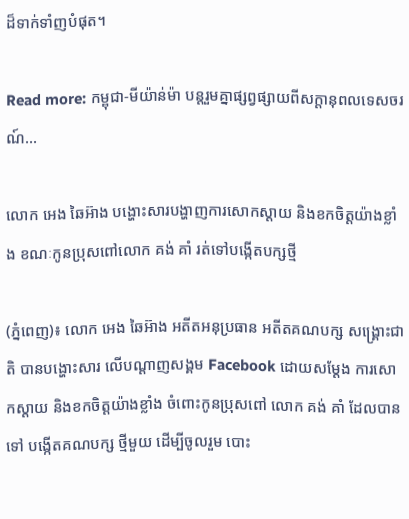ដ៏ទាក់ទាំញបំផុត។

Read more: កម្ពុជា-មីយ៉ាន់ម៉ា បន្តរួមគ្នាផ្សព្វផ្សាយពីសក្តានុពលទេសចរណ៍...

លោក អេង ឆៃអ៊ាង បង្ហោះសារបង្ហាញការសោកស្តាយ និងខកចិត្តយ៉ាងខ្លាំង ខណៈកូនប្រុសពៅលោក គង់ គាំ រត់ទៅបង្កើតបក្សថ្មី

(ភ្នំពេញ)៖ លោក អេង ឆៃអ៊ាង អតីតអនុប្រធាន អតីតគណបក្ស សង្គ្រោះជាតិ បានបង្ហោះសារ លើបណ្ដាញសង្គម Facebook ដោយសម្ដែង ការសោកស្ដាយ និងខកចិត្តយ៉ាងខ្លាំង ចំពោះកូនប្រុសពៅ លោក គង់ គាំ ដែលបានទៅ បង្កើតគណបក្ស ថ្មីមួយ ដើម្បីចូលរួម បោះ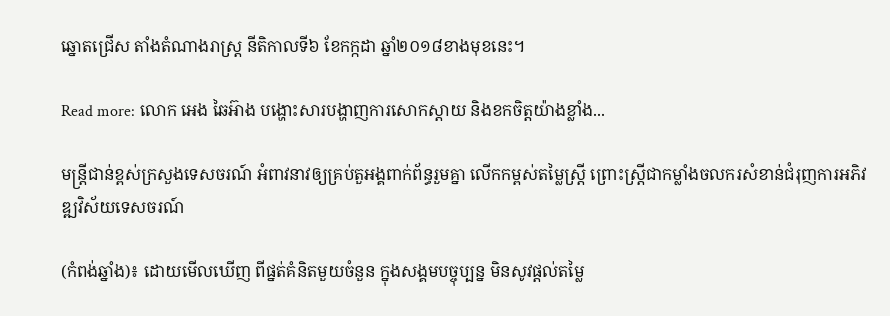ឆ្នោតជ្រើស តាំងតំណាងរាស្ដ្រ នីតិកាលទី៦ ខែកក្កដា ឆ្នាំ២០១៨ខាងមុខនេះ។

Read more: លោក អេង ឆៃអ៊ាង បង្ហោះសារបង្ហាញការសោកស្តាយ និងខកចិត្តយ៉ាងខ្លាំង...

មន្រ្តីជាន់ខ្ពស់ក្រសួងទេសចរណ៍ អំពាវនាវឲ្យគ្រប់តួអង្គពាក់ព័ន្ធរួមគ្នា លើកកម្ពស់តម្លៃស្ត្រី ព្រោះស្ត្រីជាកម្លាំងចលករសំខាន់ជំរុញការអភិវឌ្ឍវិស័យទេសចរណ៍

(កំពង់ឆ្នាំង)៖ ដោយមើលឃើញ ពីផ្នត់គំនិតមួយចំនួន ក្នុងសង្គមបច្ចុប្បន្ន មិនសូវផ្ដល់តម្លៃ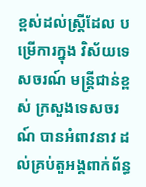ខ្ពស់ដល់ស្ត្រីដែល បម្រើការក្នុង វិស័យទេសចរណ៍ មន្រ្តីជាន់ខ្ពស់ ក្រសួងទេសចរណ៍ បានអំពាវនាវ ដល់គ្រប់តួអង្គពាក់ព័ន្ធ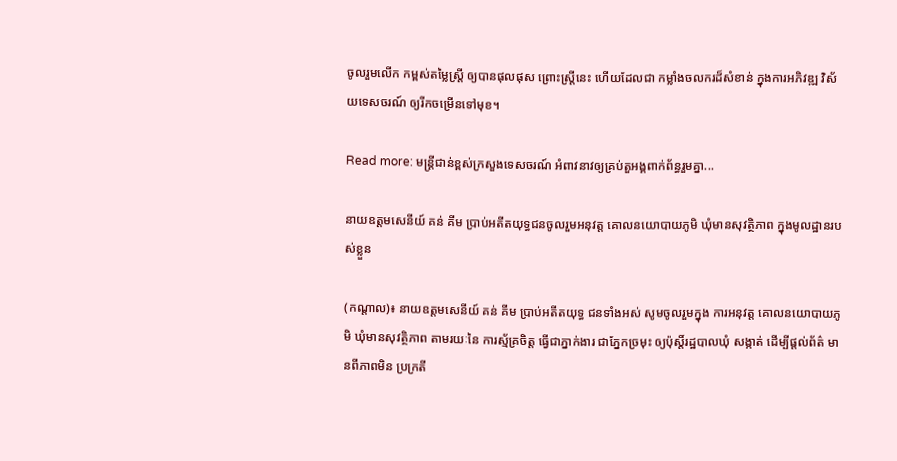ចូលរួមលើក កម្ពស់តម្លៃស្ដ្រី ឲ្យបានផុលផុស ព្រោះស្ត្រីនេះ ហើយដែលជា កម្លាំងចលករដ៏សំខាន់ ក្នុងការអភិវឌ្ឍ វិស័យទេសចរណ៍ ឲ្យរីកចម្រើនទៅមុខ។

Read more: មន្រ្តីជាន់ខ្ពស់ក្រសួងទេសចរណ៍ អំពាវនាវឲ្យគ្រប់តួអង្គពាក់ព័ន្ធរួមគ្នា...

នាយឧត្តមសេនីយ៍ គន់ គីម ប្រាប់អតីតយុទ្ធជនចូលរួមអនុវត្ត គោលនយោបាយភូមិ ឃុំមានសុវត្ថិភាព ក្នុងមូលដ្ឋានរបស់ខ្លួន

(កណ្ដាល)៖ នាយឧត្តមសេនីយ៍ គន់ គីម ប្រាប់អតីតយុទ្ធ ជនទាំងអស់ សូមចូលរួមក្នុង ការអនុវត្ត គោលនយោបាយភូមិ ឃុំមានសុវត្ថិភាព តាមរយៈនៃ ការស្ម័គ្រចិត្ត ធ្វើជាភ្នាក់ងារ ជាភ្នែកច្រមុះ ឲ្យប៉ុស្តិ៍រដ្ឋបាលឃុំ សង្កាត់ ដើម្បីផ្តល់ព័ត៌ មានពីភាពមិន ប្រក្រតី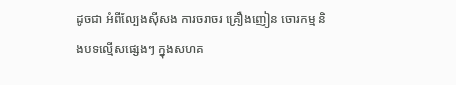ដូចជា អំពីល្បែងស៊ីសង ការចរាចរ គ្រឿងញៀន ចោរកម្ម និងបទល្មើសផ្សេងៗ ក្នុងសហគ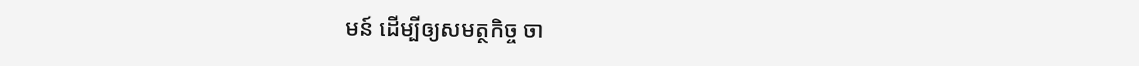មន៍ ដើម្បីឲ្យសមត្ថកិច្ច ចា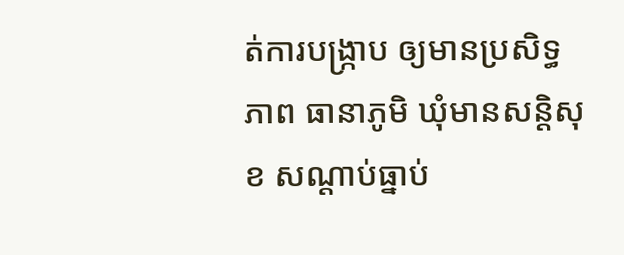ត់ការបង្ក្រាប ឲ្យមានប្រសិទ្ធភាព ធានាភូមិ ឃុំមានសន្តិសុខ សណ្តាប់ធ្នាប់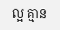ល្អ គ្មាន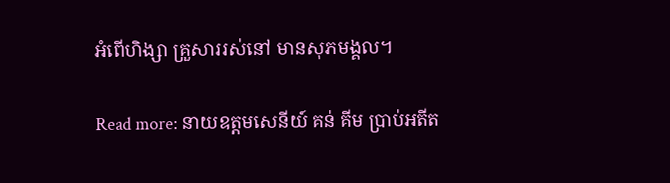អំពើហិង្សា គ្រួសាររស់នៅ មានសុភមង្គល។

Read more: នាយឧត្តមសេនីយ៍ គន់ គីម ប្រាប់អតីត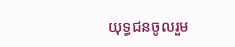យុទ្ធជនចូលរួម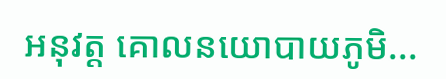អនុវត្ត គោលនយោបាយភូមិ...